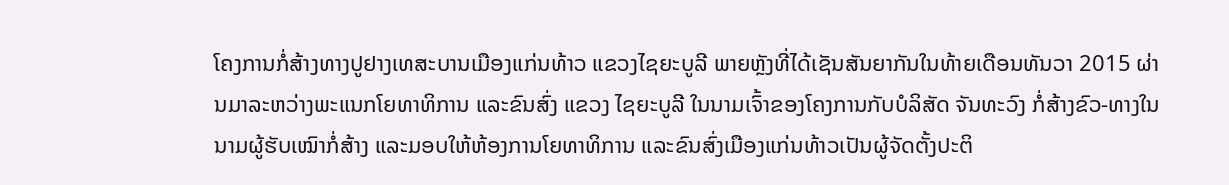ໂຄງການກໍ່ສ້າງທາງປູຢາງເທສະບານເມືອງແກ່ນທ້າວ ແຂວງໄຊຍະບູລີ ພາຍຫຼັງທີ່ໄດ້ເຊັນສັນຍາກັນໃນທ້າຍເດືອນທັນວາ 2015 ຜ່ານມາລະຫວ່າງພະແນກໂຍທາທິການ ແລະຂົນສົ່ງ ແຂວງ ໄຊຍະບູລີ ໃນນາມເຈົ້າຂອງໂຄງການກັບບໍລິສັດ ຈັນທະວົງ ກໍ່ສ້າງຂົວ-ທາງໃນນາມຜູ້ຮັບເໝົາກໍ່ສ້າງ ແລະມອບໃຫ້ຫ້ອງການໂຍທາທິການ ແລະຂົນສົ່ງເມືອງແກ່ນທ້າວເປັນຜູ້ຈັດຕັ້ງປະຕິ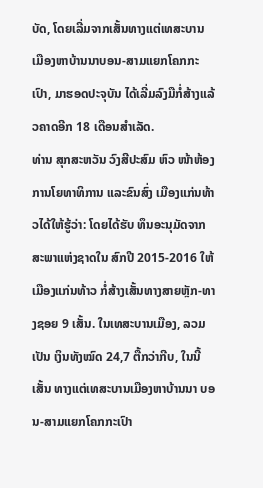ບັດ, ໂດຍເລີ່ມຈາກເສັ້ນທາງແຕ່ເທສະບານ ເມືອງຫາບ້ານນາບອນ-ສາມແຍກໂຄກກະເປົາ, ມາຮອດປະຈຸບັນ ໄດ້ເລີ່ມລົງມືກໍ່ສ້າງແລ້ວຄາດອີກ 18 ເດືອນສຳເລັດ.
ທ່ານ ສຸກສະຫວັນ ວົງສີປະສົມ ຫົວ ໜ້າຫ້ອງການໂຍທາທິການ ແລະຂົນສົ່ງ ເມືອງແກ່ນທ້າວໄດ້ໃຫ້ຮູ້ວ່າ: ໂດຍໄດ້ຮັບ ທຶນອະນຸມັດຈາກສະພາແຫ່ງຊາດໃນ ສົກປີ 2015-2016 ໃຫ້ເມືອງແກ່ນທ້າວ ກໍ່ສ້າງເສັ້ນທາງສາຍຫຼັກ-ທາງຊອຍ 9 ເສັ້ນ. ໃນເທສະບານເມືອງ, ລວມເປັນ ເງິນທັງໝົດ 24,7 ຕື້ກວ່າກີບ, ໃນນີ້ເສັ້ນ ທາງແຕ່ເທສະບານເມືອງຫາບ້ານນາ ບອນ-ສາມແຍກໂຄກກະເປົາ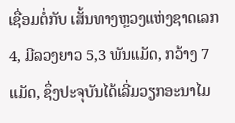ເຊື່ອມຕໍ່ກັບ ເສັ້ນທາງຫຼວງແຫ່ງຊາດເລກ 4, ມີລວງຍາວ 5,3 ພັນແມັດ, ກວ້າງ 7 ແມັດ, ຊຶ່ງປະຈຸບັນໄດ້ເລີ່ມວຽກອະນາໄມ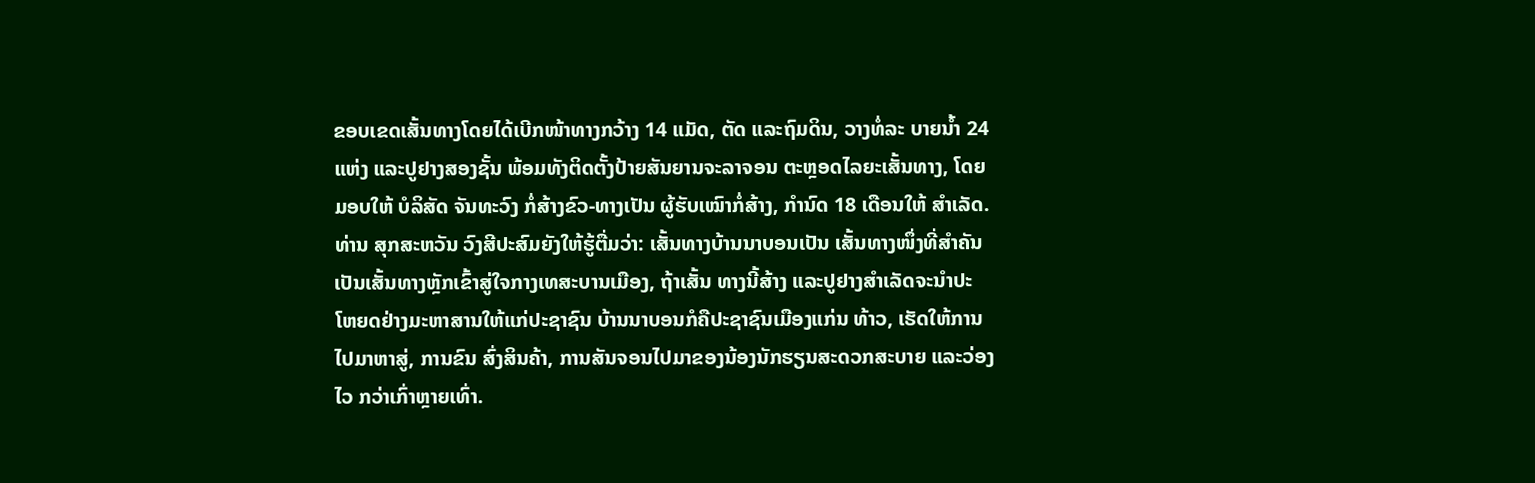ຂອບເຂດເສັ້ນທາງໂດຍໄດ້ເບີກໜ້າທາງກວ້າງ 14 ແມັດ, ຕັດ ແລະຖົມດິນ, ວາງທໍ່ລະ ບາຍນ້ຳ 24 ແຫ່ງ ແລະປູຢາງສອງຊັ້ນ ພ້ອມທັງຕິດຕັ້ງປ້າຍສັນຍານຈະລາຈອນ ຕະຫຼອດໄລຍະເສັ້ນທາງ, ໂດຍມອບໃຫ້ ບໍລິສັດ ຈັນທະວົງ ກໍ່ສ້າງຂົວ-ທາງເປັນ ຜູ້ຮັບເໝົາກໍ່ສ້າງ, ກຳນົດ 18 ເດືອນໃຫ້ ສຳເລັດ.
ທ່ານ ສຸກສະຫວັນ ວົງສີປະສົມຍັງໃຫ້ຮູ້ຕື່ມວ່າ: ເສັ້ນທາງບ້ານນາບອນເປັນ ເສັ້ນທາງໜຶ່ງທີ່ສຳຄັນເປັນເສັ້ນທາງຫຼັກເຂົ້າສູ່ໃຈກາງເທສະບານເມືອງ, ຖ້າເສັ້ນ ທາງນີ້ສ້າງ ແລະປູຢາງສຳເລັດຈະນຳປະ ໂຫຍດຢ່າງມະຫາສານໃຫ້ແກ່ປະຊາຊົນ ບ້ານນາບອນກໍຄືປະຊາຊົນເມືອງແກ່ນ ທ້າວ, ເຮັດໃຫ້ການໄປມາຫາສູ່, ການຂົນ ສົ່ງສິນຄ້າ, ການສັນຈອນໄປມາຂອງນ້ອງນັກຮຽນສະດວກສະບາຍ ແລະວ່ອງໄວ ກວ່າເກົ່າຫຼາຍເທົ່າ.